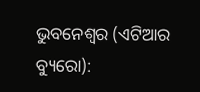ଭୁବନେଶ୍ୱର (ଏଟିଆର ବ୍ୟୁରୋ):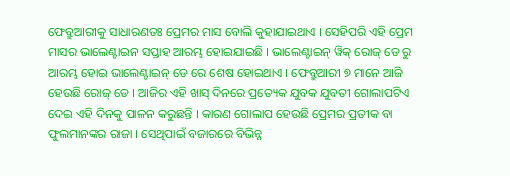ଫେବ୍ରୁଆରୀକୁ ସାଧାରଣତଃ ପ୍ରେମର ମାସ ବୋଲି କୁହାଯାଇଥାଏ । ସେହିପରି ଏହି ପ୍ରେମ ମାସର ଭାଲେଣ୍ଟାଇନ ସପ୍ତାହ ଆରମ୍ଭ ହୋଇଯାଇଛି । ଭାଲେଣ୍ଟାଇନ୍ ୱିକ୍ ରୋଜ୍ ଡେ ରୁ ଆରମ୍ଭ ହୋଇ ଭାଲେଣ୍ଟାଇନ୍ ଡେ ରେ ଶେଷ ହୋଇଥାଏ । ଫେବ୍ରୁଆରୀ ୭ ମାନେ ଆଜି ହେଉଛି ରୋଜ୍ ଡେ । ଆଜିର ଏହି ଖାସ୍ ଦିନରେ ପ୍ରତ୍ୟେକ ଯୁବକ ଯୁବତୀ ଗୋଲାପଟିଏ ଦେଇ ଏହି ଦିନକୁ ପାଳନ କରୁଛନ୍ତି । କାରଣ ଗୋଲାପ ହେଉଛି ପ୍ରେମର ପ୍ରତୀକ ବା ଫୁଲମାନଙ୍କର ରାଜା । ସେଥିପାଇଁ ବଜାରରେ ବିଭିନ୍ନ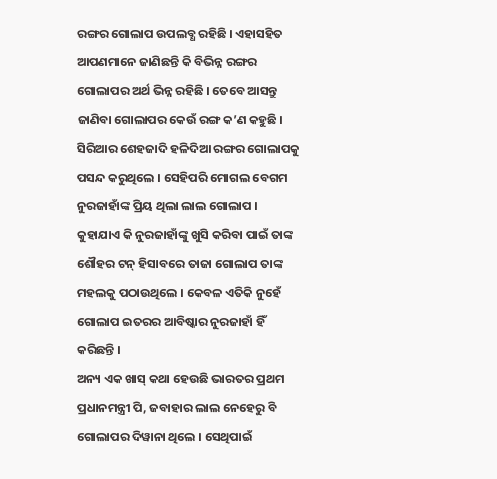ରଙ୍ଗର ଗୋଲାପ ଉପଲବ୍ଧ ରହିଛି । ଏହାସହିତ ଆପଣମାନେ ଜାଣିଛନ୍ତି କି ବିଭିନ୍ନ ରଙ୍ଗର ଗୋଲାପର ଅର୍ଥ ଭିନ୍ନ ରହିଛି । ତେବେ ଆସନ୍ତୁ ଜାଣିବା ଗୋଲାପର କେଉଁ ରଙ୍ଗ କ’ଣ କହୁଛି ।
ସିରିଆର ଶେହଜାଦି ହଳିଦିଆ ରଙ୍ଗର ଗୋଲାପକୁ ପସନ୍ଦ କରୁଥିଲେ । ସେହିପରି ମୋଗଲ ବେଗମ ନୁରଜାହାଁଙ୍କ ପ୍ରିୟ ଥିଲା ଲାଲ ଗୋଲାପ । କୁହାଯାଏ କି ନୁରଜାହାଁଙ୍କୁ ଖୁସି କରିବା ପାଇଁ ତାଙ୍କ ଶୌହର ଟନ୍ ହିସାବରେ ତାଜା ଗୋଲାପ ତାଙ୍କ ମହଲକୁ ପଠାଉଥିଲେ । କେବଳ ଏତିକି ନୁହେଁ ଗୋଲାପ ଇତରର ଆବିଷ୍କାର ନୁରଜାହାଁ ହିଁ କରିଛନ୍ତି ।
ଅନ୍ୟ ଏକ ଖାସ୍ କଥା ହେଉଛି ଭାରତର ପ୍ରଥମ ପ୍ରଧାନମନ୍ତ୍ରୀ ପି, ଜବାହାର ଲାଲ ନେହେରୁ ବି ଗୋଲାପର ଦିୱାନା ଥିଲେ । ସେଥିପାଇଁ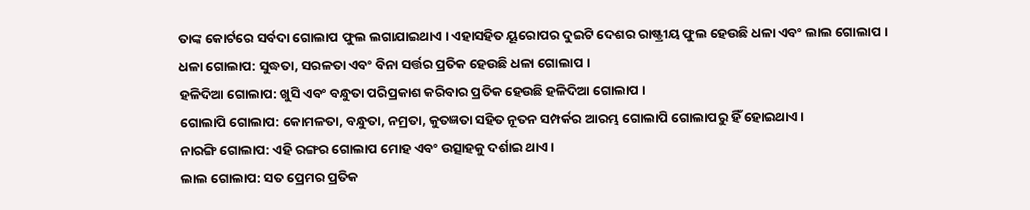ତାଙ୍କ କୋର୍ଟରେ ସର୍ବଦା ଗୋଲାପ ଫୁଲ ଲଗାଯାଇଥାଏ । ଏହାସହିତ ୟୂରୋପର ଦୁଇଟି ଦେଶର ରାଷ୍ଟ୍ରୀୟ ଫୁଲ ହେଉଛି ଧଳା ଏବଂ ଲାଲ ଗୋଲାପ ।
ଧଳା ଗୋଲାପ: ସୁଦ୍ଧତା, ସରଳତା ଏବଂ ବିନା ସର୍ତ୍ତର ପ୍ରତିକ ହେଉଛି ଧଳା ଗୋଲାପ ।
ହଳିଦିଆ ଗୋଲାପ: ଖୁସି ଏବଂ ବନ୍ଧୁତା ପରିପ୍ରକାଶ କରିବାର ପ୍ରତିକ ହେଉଛି ହଳିଦିଆ ଗୋଲାପ ।
ଗୋଲାପି ଗୋଲାପ: କୋମଳତା, ବନ୍ଧୁତା, ନମ୍ରତା, କୁତଜ୍ଞତା ସହିତ ନୂତନ ସମ୍ପର୍କର ଆରମ୍ଭ ଗୋଲାପି ଗୋଲାପରୁ ହିଁ ହୋଇଥାଏ ।
ନାରଙ୍ଗି ଗୋଲାପ: ଏହି ରଙ୍ଗର ଗୋଲାପ ମୋହ ଏବଂ ଉତ୍ସାହକୁ ଦର୍ଶାଇ ଥାଏ ।
ଲାଲ ଗୋଲାପ: ସତ ପ୍ରେମର ପ୍ରତିକ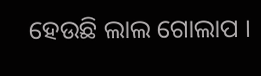ହେଉଛି ଲାଲ ଗୋଲାପ ।